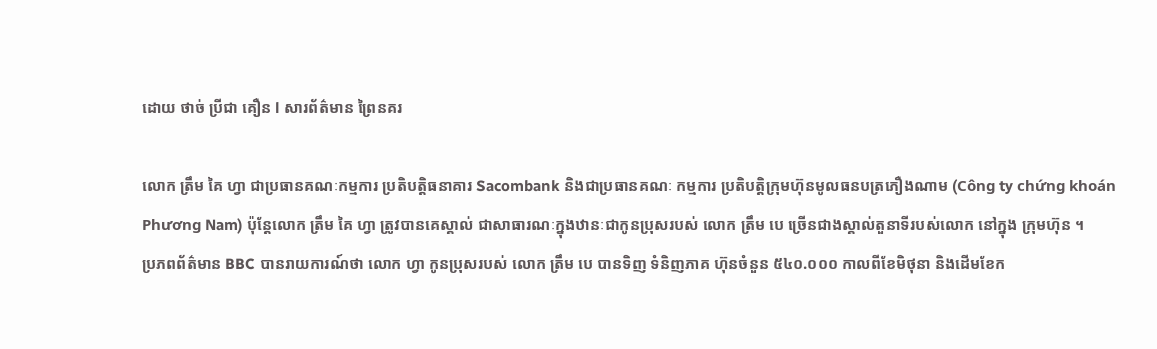ដោយ ថាច់ ប្រីជា គឿន l សារព័ត៌មាន ព្រៃនគរ

លោក ត្រឹម គៃ ហ្វា ជាប្រធានគណៈកម្មការ ប្រតិបត្តិធនាគារ Sacombank និងជាប្រធានគណៈ កម្មការ ប្រតិបត្តិក្រុមហ៊ុនមូលធនបត្រភឿងណាម (Công ty chứng khoán Phương Nam) ប៉ុន្តែលោក ត្រឹម គៃ ហ្វា ត្រូវបានគេស្គាល់ ជាសាធារណៈក្នុងឋានៈជាកូនប្រុសរបស់ លោក ត្រឹម បេ ច្រើនជាងស្គាល់តួនាទីរបស់លោក នៅក្នុង ក្រុមហ៊ុន ។
ប្រភពព័ត៌មាន BBC បានរាយការណ៍ថា លោក ហ្វា កូនប្រុសរបស់ លោក ត្រឹម បេ បានទិញ ទំនិញភាគ ហ៊ុនចំនួន ៥៤០.០០០ កាលពីខែមិថុនា និងដើមខែក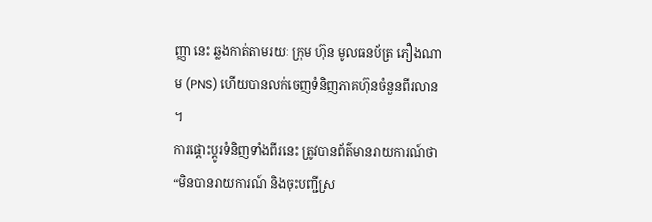ញ្ញា នេះ ឆ្លងកាត់តាមរយៈ ក្រុម ហ៊ុន មូលធនប័ត្រ ភឿងណាម (PNS) ហើយបានលក់ចេញទំនិញភាគហ៊ុនចំនួនពីរលាន ។
ការផ្ដោះប្ដូរទំនិញទាំងពីរនេះ ត្រូវបានព័ត៌មានរាយការណ៍ថា “មិនបានរាយការណ៍ និងចុះបញ្ជីស្រ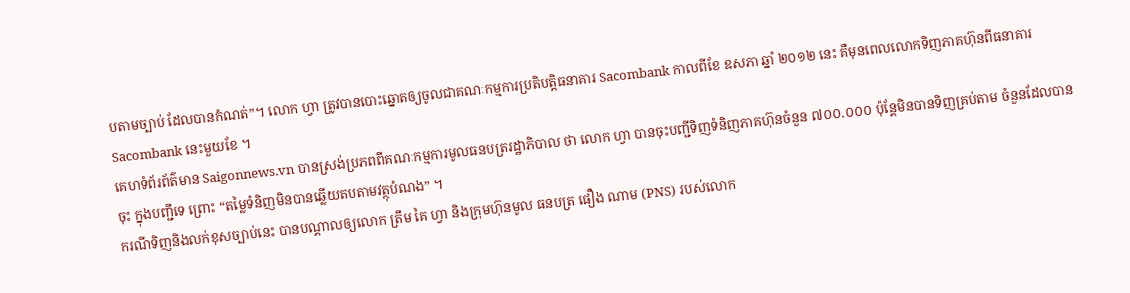បតាមច្បាប់ ដែលបានកំណត់”។ លោក ហ្វា ត្រូវបានបោះឆ្នោតឲ្យចូលជាគណៈកម្មការប្រតិបត្តិធនាគារ Sacombank កាលពីខែ ឧសភា ឆ្នាំ ២០១២ នេះ គឺមុនពេលលោកទិញភាគហ៊ុនពីធនាគារ Sacombank នេះមួយខែ ។
គេហទំព័រព័ត៌មាន Saigonnews.vn បានស្រង់ប្រភពពីគណៈកម្មការមូលធនបត្ររដ្ឋាភិបាល ថា លោក ហ្វា បានចុះបញ្ជីទិញទំនិញភាគហ៊ុនចំនួន ៧០០.០០០ ប៉ុន្តែមិនបានទិញគ្រប់តាម ចំនួនដែលបាន ចុះ ក្នុងបញ្ជីទេ ព្រោះ “តម្លៃទំនិញមិនបានឆ្លើយតបតាមវត្ថុបំណង” ។
ករណីទិញនិងលក់ខុសច្បាប់នេះ បានបណ្ដាលឲ្យលោក ត្រឹម គៃ ហ្វា និងក្រុមហ៊ុនមូល ធនបត្រ ផឿង ណាម (PNS) របស់លោក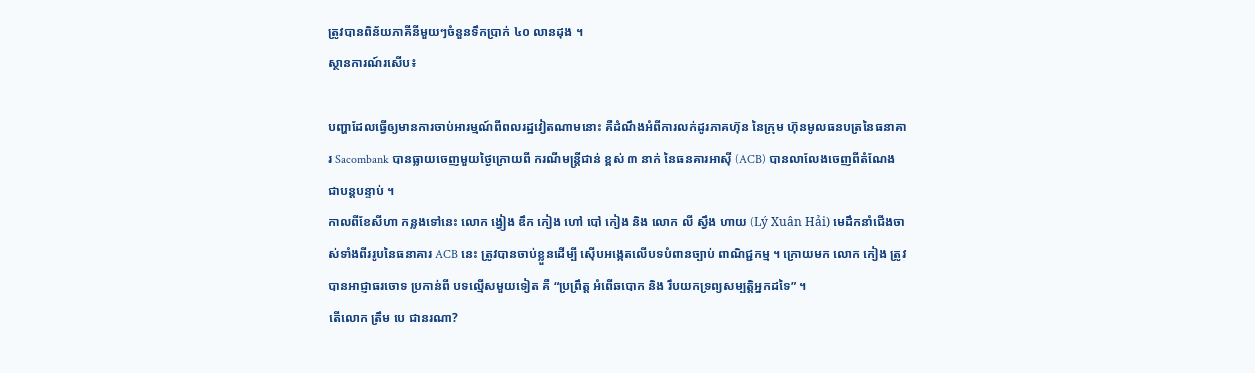ត្រូវបានពិន័យភាគីនីមួយៗចំនួនទឹកប្រាក់ ៤០ លានដុង ។
ស្ថានការណ៍រសើប៖

បញ្ហាដែលធ្វើឲ្យមានការចាប់អារម្មណ៍ពីពលរដ្ឋវៀតណាមនោះ គឺដំណឹងអំពីការលក់ដូរភាគហ៊ុន នៃក្រុម ហ៊ុនមូលធនបត្រនៃធនាគារ Sacombank បានធ្លាយចេញមួយថ្ងៃក្រោយពី ករណីមន្ត្រីជាន់ ខ្ពស់ ៣ នាក់ នៃធនគារអាស៊ី (ACB) បានលាលែងចេញពីតំណែងជាបន្តបន្ទាប់ ។
កាលពីខែសីហា កន្លងទៅនេះ លោក ង្វៀង ឌឹក កៀង ហៅ បៅ កៀង និង លោក លី ស្វឹង ហាយ (Lý Xuân Hải) មេដឹកនាំជើងចាស់ទាំងពីររូបនៃធនាគារ ACB នេះ ត្រូវបានចាប់ខ្លួនដើម្បី ស៊ើបអង្កេតលើបទបំពានច្បាប់ ពាណិជ្ជកម្ម ។ ក្រោយមក លោក កៀង ត្រូវបានអាជ្ញាធរចោទ ប្រកាន់ពី បទល្មើសមួយទៀត គឺ “ប្រព្រឹត្ត អំពើឆបោក និង រឹបយកទ្រព្យសម្បត្តិអ្នកដទៃ” ។
តើលោក ត្រឹម បេ ជានរណា?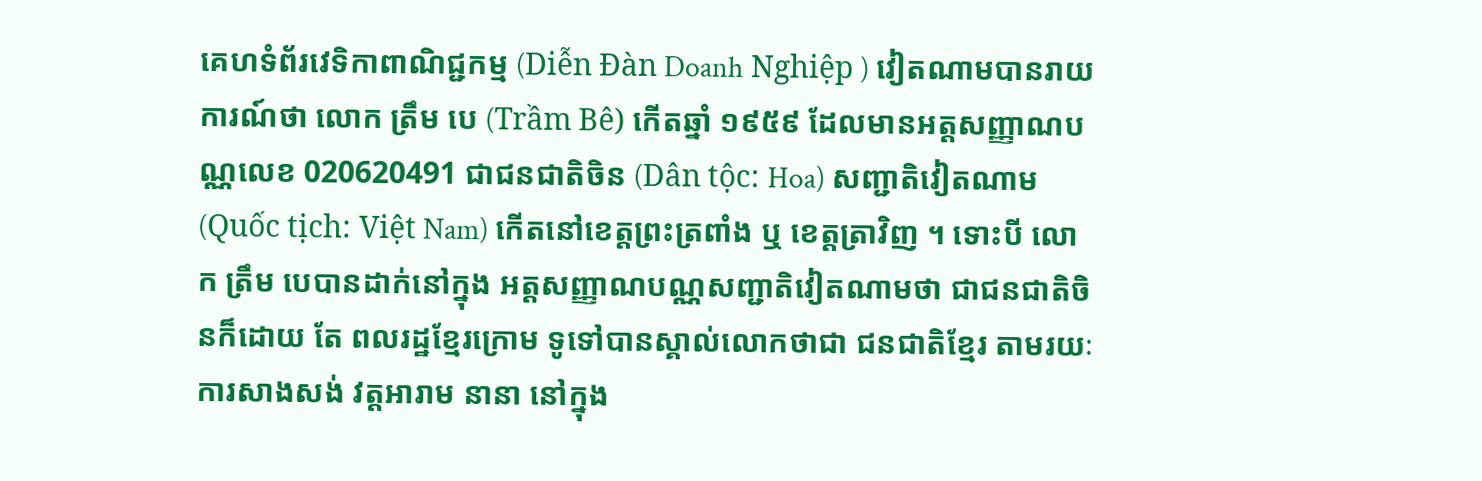គេហទំព័រវេទិកាពាណិជ្ជកម្ម (Diễn Đàn Doanh Nghiệp ) វៀតណាមបានរាយការណ៍ថា លោក ត្រឹម បេ (Trầm Bê) កើតឆ្នាំ ១៩៥៩ ដែលមានអត្តសញ្ញាណបណ្ណលេខ 020620491 ជាជនជាតិចិន (Dân tộc: Hoa) សញ្ជាតិវៀតណាម (Quốc tịch: Việt Nam) កើតនៅខេត្តព្រះត្រពាំង ឬ ខេត្តត្រាវិញ ។ ទោះបី លោក ត្រឹម បេបានដាក់នៅក្នុង អត្ដសញ្ញាណបណ្ណសញ្ជាតិវៀតណាមថា ជាជនជាតិចិនក៏ដោយ តែ ពលរដ្ឋខ្មែរក្រោម ទូទៅបានស្គាល់លោកថាជា ជនជាតិខ្មែរ តាមរយៈការសាងសង់ វត្តអារាម នានា នៅក្នុង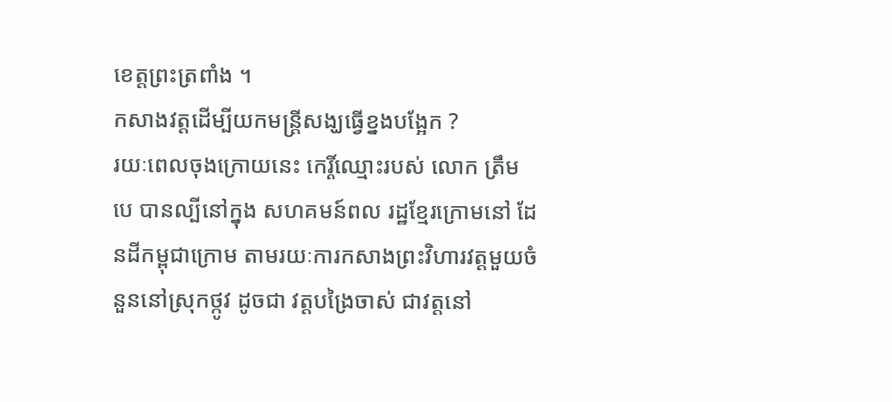ខេត្តព្រះត្រពាំង ។
កសាងវត្តដើម្បីយកមន្ត្រីសង្ឃធ្វើខ្នងបង្អែក ?
រយៈពេលចុងក្រោយនេះ កេរ្តិ៍ឈ្មោះរបស់ លោក ត្រឹម បេ បានល្បីនៅក្នុង សហគមន៍ពល រដ្ឋខ្មែរក្រោមនៅ ដែនដីកម្ពុជាក្រោម តាមរយៈការកសាងព្រះវិហារវត្តមួយចំនួននៅស្រុកថ្កូវ ដូចជា វត្តបង្រៃចាស់ ជាវត្តនៅ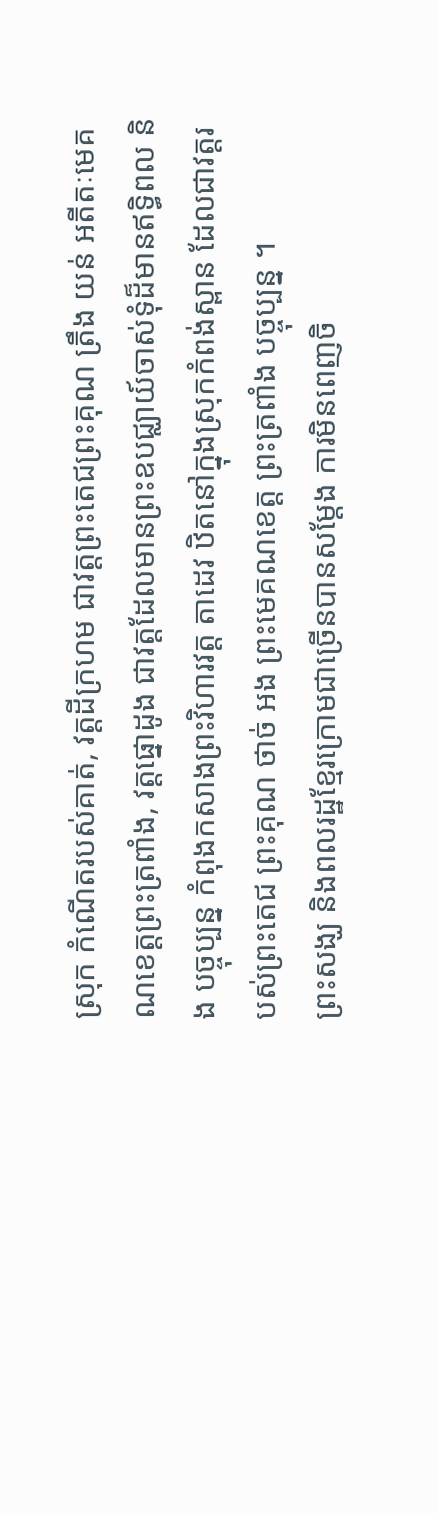ស្រុក កំណើតរបស់គាត់, វត្តដីក្រហម ជាវត្តព្រះតេជព្រះគុណ ត្រឹង យន់ អតីតៈមេគណខេត្តព្រះត្រពាំង, វត្តផ្នោដូង ជាវត្តដែលមានព្រះឧបជ្ឈាយ៍ចាស់ទុំដ៏មានឥទ្ធិពល និង បច្ចុប្បន្ន កំពុងកសាងព្រះវិហារវត្ត តាដេវ ឋិតនៅក្នុងស្រុកកំពង់ស្ពាន ដែលជាវត្តរបស់ព្រះតេជ ព្រះគុណ ថាច់ អង ព្រះមេគណខេត្ត ព្រះត្រពាំង បច្ចុប្បន្ន ។
ព្រះសង្ឃ និងពលរដ្ឋខ្មែរក្រោមជាច្រើនបានសម្តែង ការមិនពេញចិ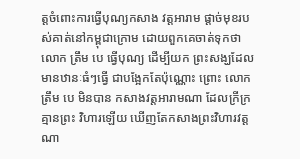ត្តចំពោះការធ្វើបុណ្យកសាង វត្តអារាម ផ្ដាច់មុខរបស់គាត់នៅកម្ពុជាក្រោម ដោយពួកគេចាត់ទុកថា លោក ត្រឹម បេ ធ្វើបុណ្យ ដើម្បីយក ព្រះសង្ឃដែលមានឋានៈធំៗធ្វើ ជាបង្អែកតែប៉ុណ្ណោះ ព្រោះ លោក ត្រឹម បេ មិនបាន កសាងវត្តអារាមណា ដែលក្រីក្រគ្មានព្រះ វិហារឡើយ ឃើញតែកសាងព្រះវិហារវត្ត ណា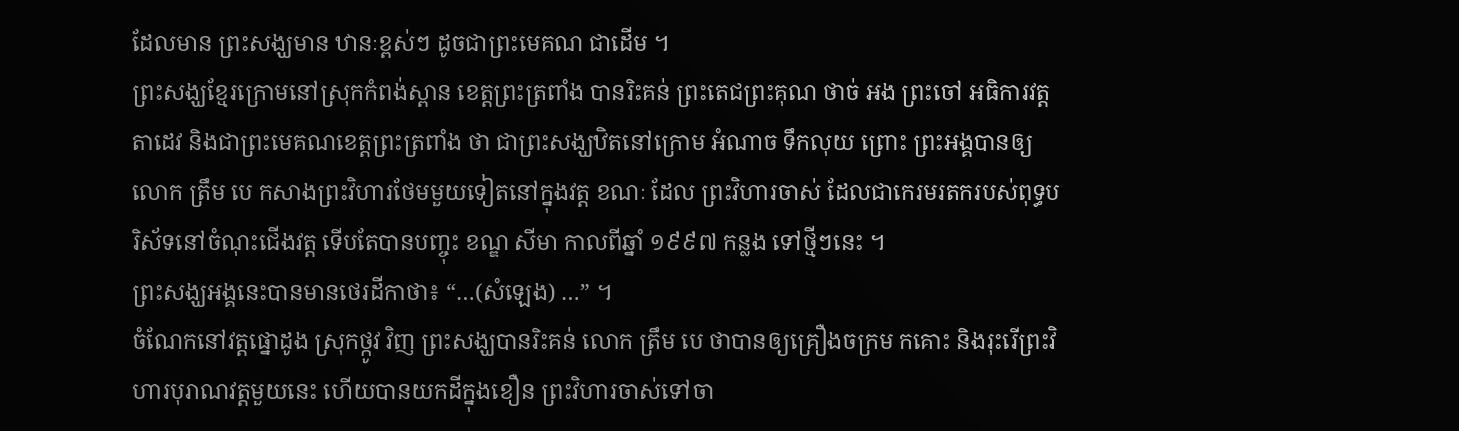ដែលមាន ព្រះសង្ឃមាន ឋានៈខ្ពស់ៗ ដូចជាព្រះមេគណ ជាដើម ។
ព្រះសង្ឃខ្មែរក្រោមនៅស្រុកកំពង់ស្ពាន ខេត្តព្រះត្រពាំង បានរិះគន់ ព្រះតេជព្រះគុណ ថាច់ អង ព្រះចៅ អធិការវត្តតាដេវ និងជាព្រះមេគណខេត្តព្រះត្រពាំង ថា ជាព្រះសង្ឃឋិតនៅក្រោម អំណាច ទឹកលុយ ព្រោះ ព្រះអង្គបានឲ្យ លោក ត្រឹម បេ កសាងព្រះវិហារថែមមួយទៀតនៅក្នុងវត្ត ខណៈ ដែល ព្រះវិហារចាស់ ដែលជាកេរមរតករបស់ពុទ្ធបរិស័ទនៅចំណុះជើងវត្ត ទើបតែបានបញ្ចុះ ខណ្ឌ សីមា កាលពីឆ្នាំ ១៩៩៧ កន្លង ទៅថ្មីៗនេះ ។
ព្រះសង្ឃអង្គនេះបានមានថេរដីកាថា៖ “…(សំឡេង) …” ។
ចំណែកនៅវត្តផ្នោដូង ស្រុកថ្កូវ វិញ ព្រះសង្ឃបានរិះគន់ លោក ត្រឹម បេ ថាបានឲ្យគ្រឿងចក្រម កគោះ និងរុះរើព្រះវិហារបុរាណវត្តមួយនេះ ហើយបានយកដីក្នុងខឿន ព្រះវិហារចាស់ទៅចា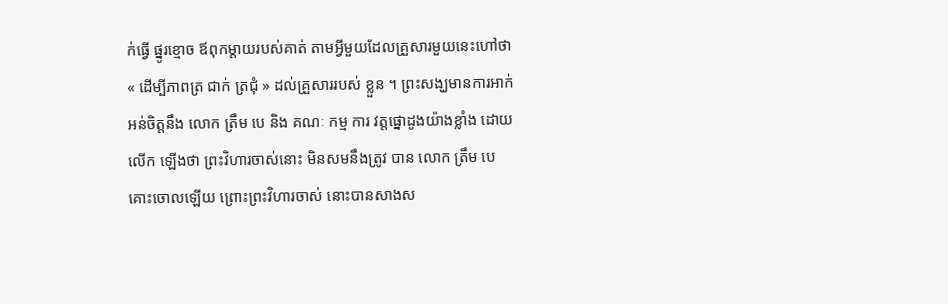ក់ធ្វើ ផ្នូរខ្មោច ឪពុកម្ដាយរបស់គាត់ តាមអ្វីមួយដែលគ្រួសារមួយនេះហៅថា « ដើម្បីភាពត្រ ជាក់ ត្រជុំ » ដល់គ្រួសាររបស់ ខ្លួន ។ ព្រះសង្ឃមានការអាក់អន់ចិត្តនឹង លោក ត្រឹម បេ និង គណៈ កម្ម ការ វត្តផ្នោដូងយ៉ាងខ្លាំង ដោយលើក ឡើងថា ព្រះវិហារចាស់នោះ មិនសមនឹងត្រូវ បាន លោក ត្រឹម បេ គោះចោលឡើយ ព្រោះព្រះវិហារចាស់ នោះបានសាងស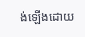ង់ឡើងដោយ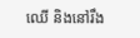ឈើ និងនៅរឹង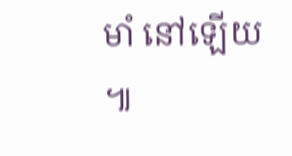មាំ នៅឡើយ ៕